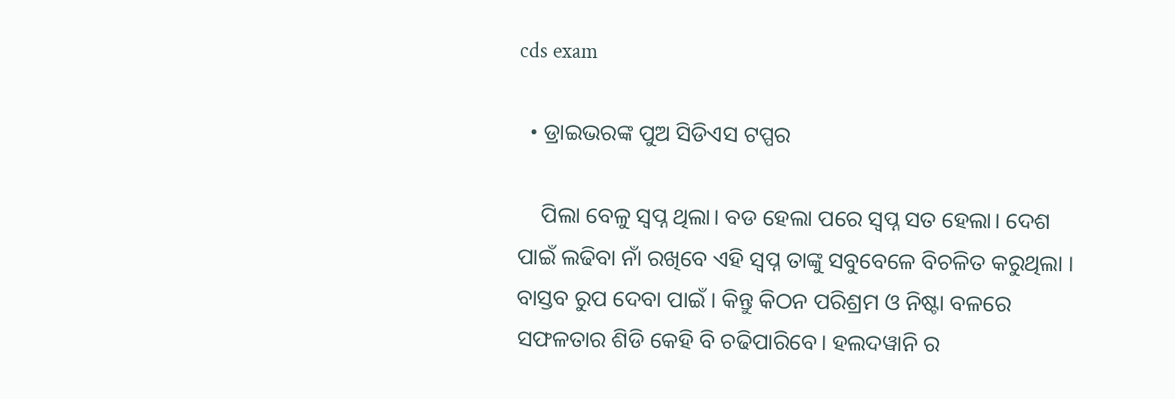cds exam

  • ଡ୍ରାଇଭରଙ୍କ ପୁଅ ସିଡିଏସ ଟପ୍ପର

    ପିଲା ବେଳୁ ସ୍ବପ୍ନ ଥିଲା। ବଡ ହେଲା ପରେ ସ୍ବପ୍ନ ସତ ହେଲା। ଦେଶ ପାଇଁ ଲଢିବା ନାଁ ରଖିବେ ଏହି ସ୍ବପ୍ନ ତାଙ୍କୁ ସବୁବେଳେ ବିଚଳିତ କରୁଥିଲା । ବାସ୍ତବ ରୁପ ଦେବା ପାଇଁ । କିନ୍ତୁ କିଠନ ପରିଶ୍ରମ ଓ ନିଷ୍ଟା ବଳରେ ସଫଳତାର ଶିଡି କେହି ବି ଚଢିପାରିବେ। ହଲଦୱାନି ର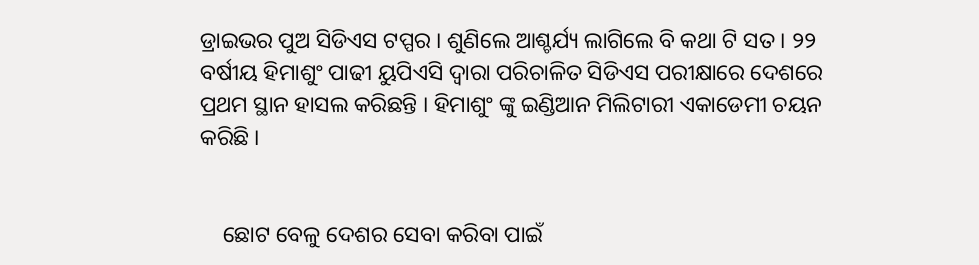ଡ୍ରାଇଭର ପୁଅ ସିଡିଏସ ଟପ୍ପର । ଶୁଣିଲେ ଆଶ୍ଚର୍ଯ୍ୟ ଲାଗିଲେ ବି କଥା ଟି ସତ । ୨୨ ବର୍ଷୀୟ ହିମାଶୁଂ ପାଢୀ ୟୁପିଏସି ଦ୍ବାରା ପରିଚାଳିତ ସିଡିଏସ ପରୀକ୍ଷାରେ ଦେଶରେ ପ୍ରଥମ ସ୍ଥାନ ହାସଲ କରିଛନ୍ତି । ହିମାଶୁଂ ଙ୍କୁ ଇଣ୍ଡିଆନ ମିଲିଟାରୀ ଏକାଡେମୀ ଚୟନ କରିଛି ।


    ଛୋଟ ବେଳୁ ଦେଶର ସେବା କରିବା ପାଇଁ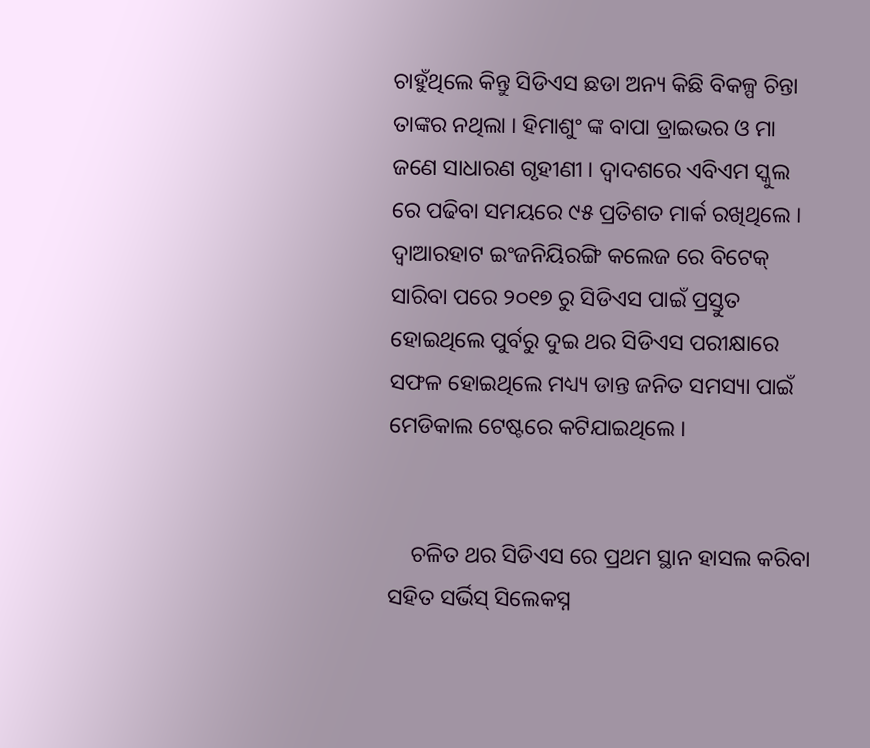ଚାହୁଁଥିଲେ କିନ୍ତୁ ସିଡିଏସ ଛଡା ଅନ୍ୟ କିଛି ବିକଳ୍ପ ଚିନ୍ତା ତାଙ୍କର ନଥିଲା । ହିମାଶୁଂ ଙ୍କ ବାପା ଡ୍ରାଇଭର ଓ ମା ଜଣେ ସାଧାରଣ ଗୃହୀଣୀ । ଦ୍ବାଦଶରେ ଏବିଏମ ସ୍କୁଲ ରେ ପଢିବା ସମୟରେ ୯୫ ପ୍ରତିଶତ ମାର୍କ ରଖିଥିଲେ । ଦ୍ବାଆରହାଟ ଇଂଜନିୟିରଙ୍ଗି କଲେଜ ରେ ବିଟେକ୍ ସାରିବା ପରେ ୨୦୧୭ ରୁ ସିଡିଏସ ପାଇଁ ପ୍ରସ୍ତୁତ ହୋଇଥିଲେ ପୁର୍ବରୁ ଦୁଇ ଥର ସିଡିଏସ ପରୀକ୍ଷାରେ ସଫଳ ହୋଇଥିଲେ ମଧ୍ୟ୍ୟ ଡାନ୍ତ ଜନିତ ସମସ୍ୟା ପାଇଁ ମେଡିକାଲ ଟେଷ୍ଟରେ କଟିଯାଇଥିଲେ ।


    ଚଳିତ ଥର ସିଡିଏସ ରେ ପ୍ରଥମ ସ୍ଥାନ ହାସଲ କରିବା ସହିତ ସର୍ଭିସ୍ ସିଲେକସ୍ନ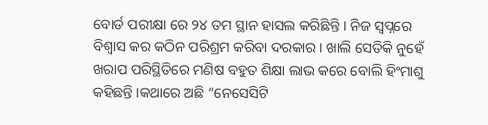ବୋର୍ଡ ପରୀକ୍ଷା ରେ ୨୪ ତମ ସ୍ଥାନ ହାସଲ କରିଛିନ୍ତି । ନିଜ ସ୍ବପ୍ନରେ ବିଶ୍ବାସ କର କଠିନ ପରିଶ୍ରମ କରିବା ଦରକାର । ଖାଲି ସେତିକି ନୁହେଁ ଖରାପ ପରିସ୍ଥିତିରେ ମଣିଷ ବହୁତ ଶିକ୍ଷା ଲାଭ କରେ ବୋଲି ହିଂମାଶୁ କହିଛନ୍ତି ।କଥାରେ ଅଛି “ନେସେସିଟି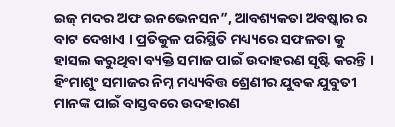ଇଜ୍ ମଦର ଅଫ ଇନଭେନସନ”, ଆବଶ୍ୟକତା ଅବଷ୍କାର ର ବାଟ ଦେଖାଏ । ପ୍ରତିକୁଳ ପରିସ୍ଥିତି ମଧ୍ୟ୍ୟରେ ସଫଳତା କୁ ହାସଲ କରୁଥିବା ବ୍ୟକ୍ତି ସମାଜ ପାଇଁ ଉଦାହରଣ ସୃଷ୍ଟି କରନ୍ତି । ହିଂମାଶୁଂ ସମାଜର ନିମ୍ନ ମଧ୍ୟ୍ୟବିତ୍ତ ଶ୍ରେଣୀର ଯୁବକ ଯୁବୁତୀ ମାନଙ୍କ ପାଇଁ ବାସ୍ତବରେ ଉଦହାରଣ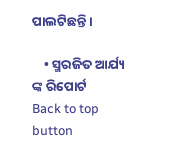ପାଲଟିଛନ୍ତି ।

    • ସ୍ମରଜିତ ଆର୍ଯ୍ୟ ଙ୍କ ରିପୋର୍ଟ
Back to top button